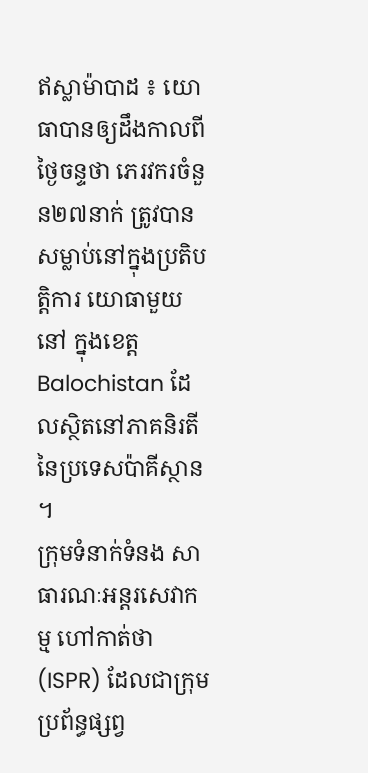ឥស្លាម៉ាបាដ ៖ យោធាបានឲ្យដឹងកាលពីថ្ងៃចន្ទថា ភេរវករចំនួន២៧នាក់ ត្រូវបានសម្លាប់នៅក្នុងប្រតិបត្តិការ យោធាមួយនៅ ក្នុងខេត្ត Balochistan ដែលស្ថិតនៅភាគនិរតី នៃប្រទេសប៉ាគីស្ថាន ។
ក្រុមទំនាក់ទំនង សាធារណៈអន្តរសេវាកម្ម ហៅកាត់ថា (ISPR) ដែលជាក្រុមប្រព័ន្ធផ្សព្វ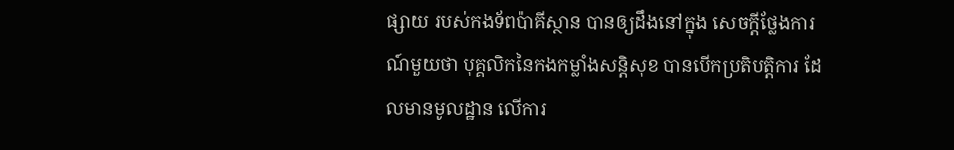ផ្សាយ របស់កងទ័ពប៉ាគីស្ថាន បានឲ្យដឹងនៅក្នុង សេចក្តីថ្លែងការណ៍មួយថា បុគ្គលិកនៃកងកម្លាំងសន្តិសុខ បានបើកប្រតិបត្តិការ ដែលមានមូលដ្ឋាន លើការ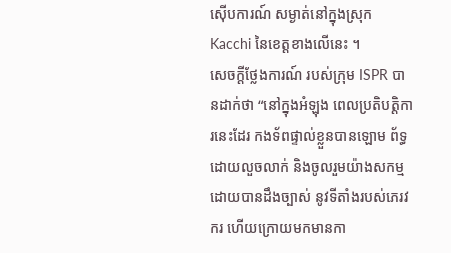ស៊ើបការណ៍ សម្ងាត់នៅក្នុងស្រុក Kacchi នៃខេត្តខាងលើនេះ ។
សេចក្តីថ្លែងការណ៍ របស់ក្រុម ISPR បានដាក់ថា “នៅក្នុងអំឡុង ពេលប្រតិបត្តិការនេះដែរ កងទ័ពផ្ទាល់ខ្លួនបានឡោម ព័ទ្ធដោយលួចលាក់ និងចូលរួមយ៉ាងសកម្ម ដោយបានដឹងច្បាស់ នូវទីតាំងរបស់ភេរវករ ហើយក្រោយមកមានកា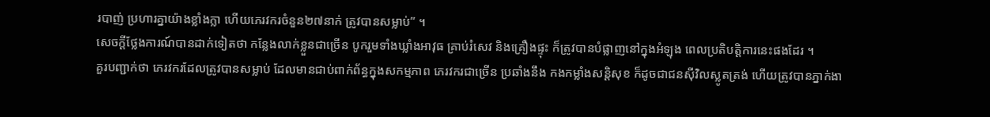របាញ់ ប្រហារគ្នាយ៉ាងខ្លាំងក្លា ហើយភេរវករចំនួន២៧នាក់ ត្រូវបានសម្លាប់” ។
សេចក្តីថ្លែងការណ៍បានដាក់ទៀតថា កន្លែងលាក់ខ្លួនជាច្រើន បូករួមទាំងឃ្លាំងអាវុធ គ្រាប់រំសេវ និងគ្រឿងផ្ទុះ ក៏ត្រូវបានបំផ្លាញនៅក្នុងអំឡុង ពេលប្រតិបត្តិការនេះផងដែរ ។
គួរបញ្ជាក់ថា ភេរវករដែលត្រូវបានសម្លាប់ ដែលមានជាប់ពាក់ព័ន្ធក្នុងសកម្មភាព ភេរវករជាច្រើន ប្រឆាំងនឹង កងកម្លាំងសន្តិសុខ ក៏ដូចជាជនស៊ីវិលស្លូតត្រង់ ហើយត្រូវបានភ្នាក់ងា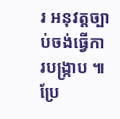រ អនុវត្តច្បាប់ចង់ធ្វើការបង្ក្រាប ៕
ប្រែ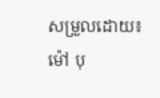សម្រួលដោយ៖ម៉ៅ បុ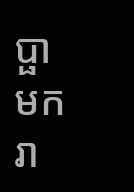ប្ផាមករា